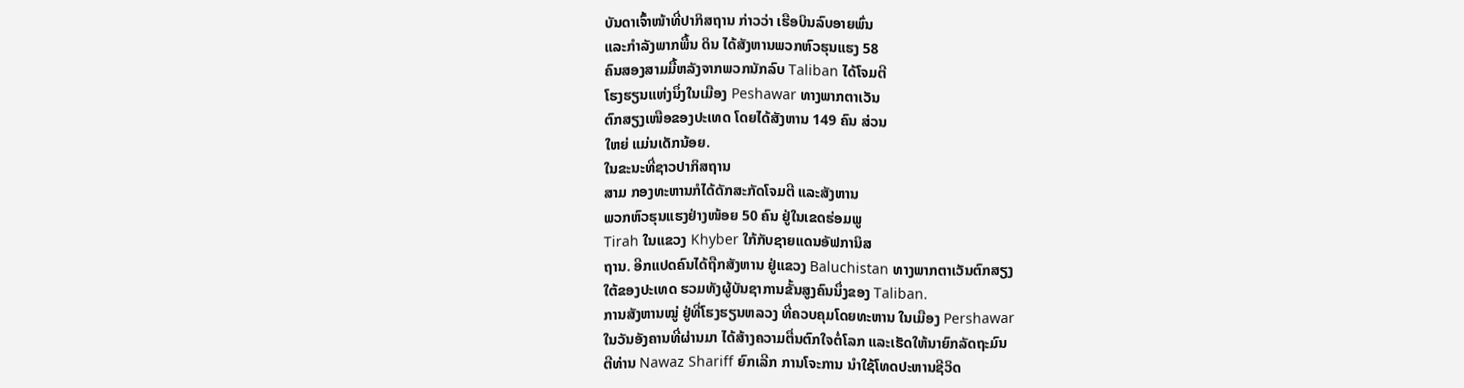ບັນດາເຈົ້າໜ້າທີ່ປາກິສຖານ ກ່າວວ່າ ເຮືອບິນລົບອາຍພົ່ນ
ແລະກຳລັງພາກພື້ນ ດິນ ໄດ້ສັງຫານພວກຫົວຮຸນແຮງ 58
ຄົນສອງສາມມື້ຫລັງຈາກພວກນັກລົບ Taliban ໄດ້ໂຈມຕີ
ໂຮງຮຽນແຫ່ງນຶ່ງໃນເມືອງ Peshawar ທາງພາກຕາເວັນ
ຕົກສຽງເໜືອຂອງປະເທດ ໂດຍໄດ້ສັງຫານ 149 ຄົນ ສ່ວນ
ໃຫຍ່ ແມ່ນເດັກນ້ອຍ.
ໃນຂະນະທີ່ຊາວປາກິສຖານ
ສາມ ກອງທະຫານກໍໄດ້ດັກສະກັດໂຈມຕີ ແລະສັງຫານ
ພວກຫົວຮຸນແຮງຢ່າງໜ້ອຍ 50 ຄົນ ຢູ່ໃນເຂດຮ່ອມພູ
Tirah ໃນແຂວງ Khyber ໃກ້ກັບຊາຍແດນອັຟການິສ
ຖານ. ອີກແປດຄົນໄດ້ຖືກສັງຫານ ຢູ່ແຂວງ Baluchistan ທາງພາກຕາເວັນຕົກສຽງ
ໃຕ້ຂອງປະເທດ ຮວມທັງຜູ້ບັນຊາການຂັ້ນສູງຄົນນຶ່ງຂອງ Taliban.
ການສັງຫານໝູ່ ຢູ່ທີ່ໂຮງຮຽນຫລວງ ທີ່ຄວບຄຸມໂດຍທະຫານ ໃນເມືອງ Pershawar
ໃນວັນອັງຄານທີ່ຜ່ານມາ ໄດ້ສ້າງຄວາມຕື່ນຕົກໃຈຕໍ່ໂລກ ແລະເຮັດໃຫ້ນາຍົກລັດຖະມົນ
ຕີທ່ານ Nawaz Shariff ຍົກເລີກ ການໂຈະການ ນຳໃຊ້ໂທດປະຫານຊີວິດ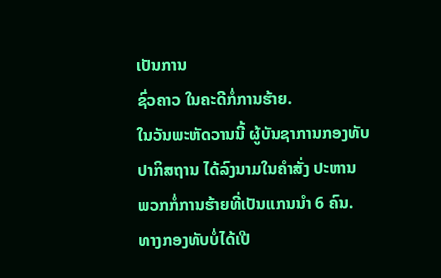ເປັນການ
ຊົ່ວຄາວ ໃນຄະດີກໍ່ການຮ້າຍ.
ໃນວັນພະຫັດວານນີ້ ຜູ້ບັນຊາການກອງທັບປາກິສຖານ ໄດ້ລົງນາມໃນຄຳສັ່ງ ປະຫານ
ພວກກໍ່ການຮ້າຍທີ່ເປັນແກນນຳ 6 ຄົນ.
ທາງກອງທັບບໍ່ໄດ້ເປີ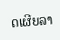ດເຜີຍລາ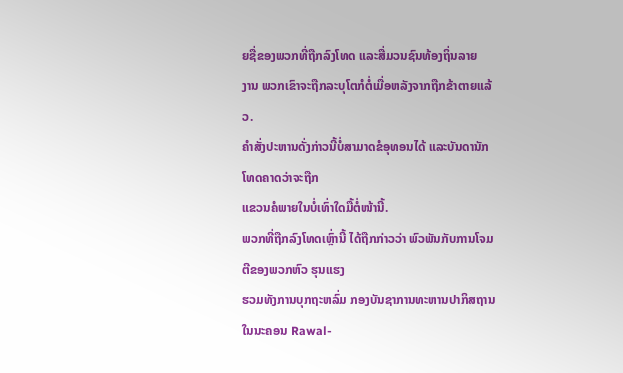ຍຊື່ຂອງພວກທີ່ຖືກລົງໂທດ ແລະສື່ມວນຊົນທ້ອງຖິ່ນລາຍ
ງານ ພວກເຂົາຈະຖືກລະບຸໂຕກໍຕໍ່ເມື່ອຫລັງຈາກຖືກຂ້າຕາຍແລ້ວ.
ຄຳສັ່ງປະຫານດັ່ງກ່າວນີ້ບໍ່ສາມາດຂໍອຸທອນໄດ້ ແລະບັນດານັກໂທດຄາດວ່າຈະຖືກ
ແຂວນຄໍພາຍໃນບໍ່ເທົ່າໃດມື້ຕໍ່ໜ້ານີ້.
ພວກທີ່ຖືກລົງໂທດເຫຼົ່ານີ້ ໄດ້ຖືກກ່າວວ່າ ພົວພັນກັບການໂຈມຕີຂອງພວກຫົວ ຮຸນແຮງ
ຮວມທັງການບຸກຖະຫລົ່ມ ກອງບັນຊາການທະຫານປາກິສຖານ ໃນນະຄອນ Rawal-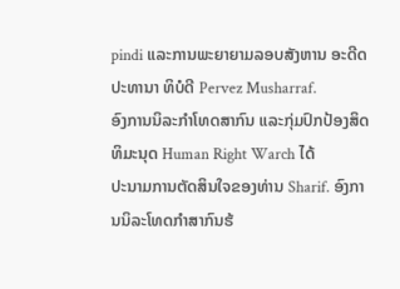pindi ແລະການພະຍາຍາມລອບສັງຫານ ອະດີດປະທານາ ທິບໍດີ Pervez Musharraf.
ອົງການນິລະກຳໂທດສາກົນ ແລະກຸ່ມປົກປ້ອງສິດທິມະນຸດ Human Right Warch ໄດ້
ປະນາມການຕັດສິນໃຈຂອງທ່ານ Sharif. ອົງການນິລະໂທດກຳສາກົນຮ້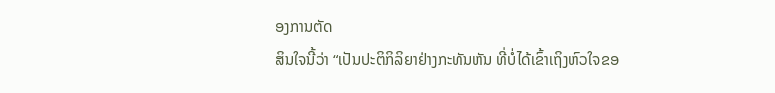ອງການຕັດ
ສິນໃຈນີ້ວ່າ “ເປັນປະຕິກິລິຍາຢ່າງກະທັນຫັນ ທີ່ບໍ່ໄດ້ເຂົ້າເຖິງຫົວໃຈຂອ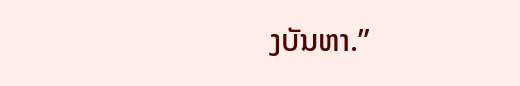ງບັນຫາ.”